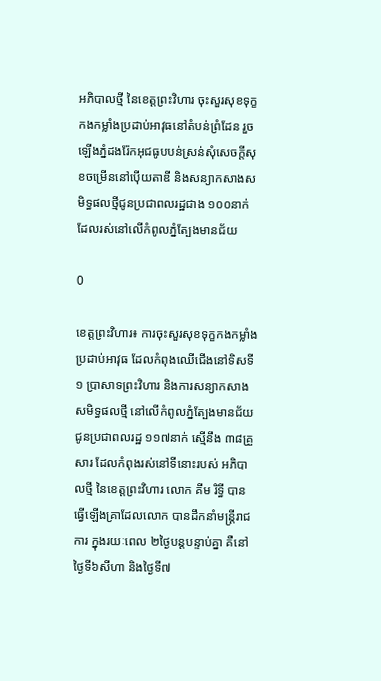អភិបាលថ្មី នៃខេត្តព្រះវិហារ ចុះសួរសុខទុក្ខកងកម្លាំងប្រដាប់អាវុធនៅតំបន់ព្រំដែន រួចឡើងភ្នំដងរ៉ែកអុជធូបបន់ស្រន់សុំសេចក្តីសុខចម្រើននៅប៉ើយតាឌី និងសន្យាកសាងសមិទ្ធផលថ្មីជូនប្រជាពលរដ្ឋជាង ១០០នាក់ ដែលរស់នៅលើកំពូលភ្នំត្បែងមានជ័យ

0

ខេត្តព្រះវិហារ៖ ការចុះសួរសុខទុក្ខកងកម្លាំងប្រដាប់អាវុធ ដែលកំពុងឈើជើងនៅទិសទី១ ប្រាសាទព្រះវិហារ និងការសន្យាកសាងសមិទ្ធផលថ្មី នៅលើកំពូលភ្នំត្បែងមានជ័យ ជូនប្រជាពលរដ្ឋ ១១៧នាក់ ស្មើនឹង ៣៨គ្រួសារ ដែលកំពុងរស់នៅទីនោះរបស់ អភិបាលថ្មី នៃខេត្តព្រះវិហារ លោក គីម រិទ្ធី បានធ្វើឡើងគ្រាដែលលោក បានដឹកនាំមន្ត្រីរាជការ ក្នុងរយៈពេល ២ថ្ងៃបន្តបន្ទាប់គ្នា គឺនៅថ្ងៃទី៦សីហា និងថ្ងៃទី៧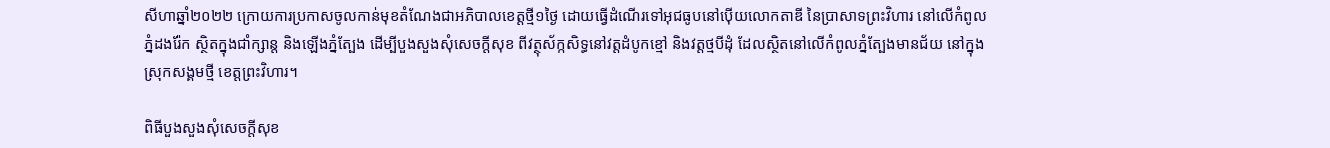សីហាឆ្នាំ២០២២ ក្រោយការប្រកាសចូលកាន់មុខតំណែងជាអភិបាលខេត្តថ្មី១ថ្ងៃ ដោយធ្វើដំណើរទៅអុជធូបនៅប៉ើយលោកតាឌី នៃប្រាសាទព្រះវិហារ នៅលើកំពូលភ្នំដងរ៉ែក ស្ថិតក្នុងជាំក្សាន្ត និងឡើងភ្នំត្បែង ដើម្បីបួងសួងសុំសេចក្តីសុខ ពីវត្ថុស័ក្កសិទ្ធនៅវត្តដំបូកខ្មៅ និងវត្តថ្មបីដុំ ដែលស្ថិតនៅលើកំពូលភ្នំត្បែងមានជ័យ នៅក្នុងស្រុកសង្គមថ្មី ខេត្តព្រះវិហារ។

ពិធីបួងសួងសុំសេចក្តីសុខ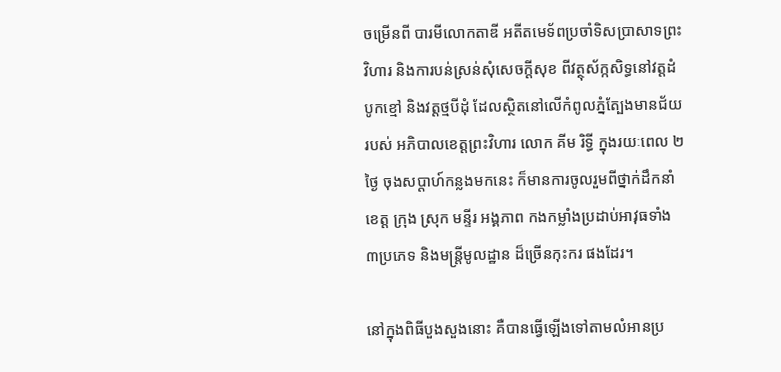ចម្រើនពី បារមីលោកតាឌី អតីតមេទ័ពប្រចាំទិសប្រាសាទព្រះវិហារ និងការបន់ស្រន់សុំសេចក្តីសុខ ពីវត្ថុស័ក្កសិទ្ធនៅវត្តដំបូកខ្មៅ និងវត្តថ្មបីដុំ ដែលស្ថិតនៅលើកំពូលភ្នំត្បែងមានជ័យ របស់ អភិបាលខេត្តព្រះវិហារ លោក គីម រិទ្ធី ក្នុងរយៈពេល ២ថ្ងៃ ចុងសប្តាហ៍កន្លងមកនេះ ក៏មានការចូលរួមពីថ្នាក់ដឹកនាំខេត្ត ក្រុង ស្រុក មន្ទីរ អង្គភាព កងកម្លាំងប្រដាប់អាវុធទាំង ៣ប្រភេទ និងមន្ត្រីមូលដ្ឋាន ដ៏ច្រើនកុះករ ផងដែរ។

នៅក្នុងពិធីបួងសួងនោះ គឺបានធ្វើឡើងទៅតាមលំអានប្រ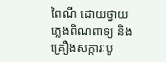ពៃណី ដោយថ្វាយភ្លេងពិណពាទ្យ និងគ្រឿងសក្ការៈបូ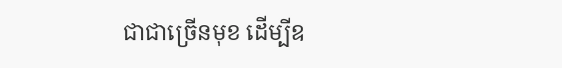ជាជាច្រើនមុខ ដើម្បីឧ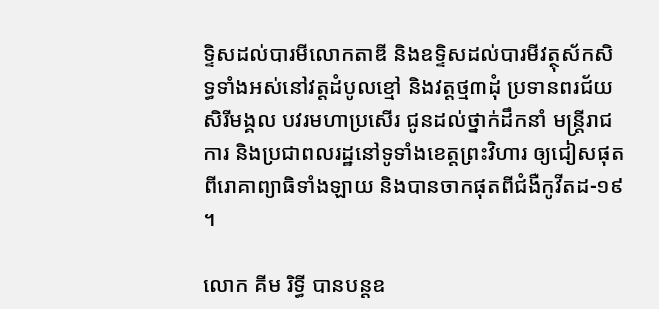ទ្ទិសដល់បារមីលោកតាឌី និងឧទ្ទិសដល់បារមីវត្ថុស័កសិទ្ធទាំងអស់នៅវត្តដំបូលខ្មៅ និងវត្តថ្ម៣ដុំ ប្រទានពរជ័យ សិរីមង្គល បវរមហាប្រសើរ ជូនដល់ថ្នាក់ដឹកនាំ មន្រ្តីរាជការ និងប្រជាពលរដ្ឋនៅទូទាំងខេត្តព្រះវិហារ ឲ្យជៀសផុតពីរោគាព្យាធិទាំងឡាយ និងបានចាកផុតពីជំងឺកូវីតដ-១៩ ។

លោក គីម រិទ្ធី បានបន្តឧ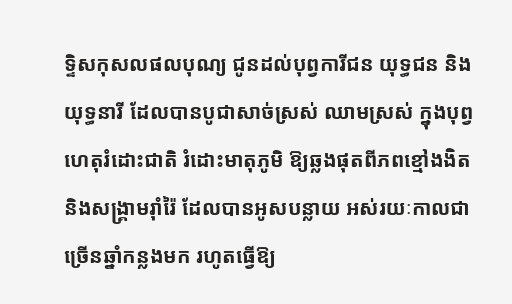ទ្ទិសកុសលផលបុណ្យ ជូនដល់បុព្វការីជន យុទ្ធជន និងយុទ្ធនារី ដែលបានបូជាសាច់ស្រស់ ឈាមស្រស់ ក្នុងបុព្វហេតុរំដោះជាតិ រំដោះមាតុភូមិ ឱ្យឆ្លងផុតពីភពខ្មៅងងិត និងសង្គ្រាមរ៉ាំរ៉ៃ ដែលបានអូសបន្លាយ អស់រយៈកាលជាច្រើនឆ្នាំកន្លងមក រហូតធ្វើឱ្យ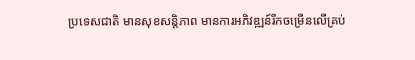ប្រទេសជាតិ មានសុខសន្ដិភាព មានការអភិវឌ្ឍន៍រីកចម្រើនលើគ្រប់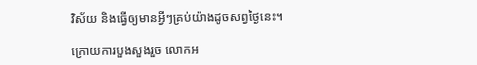វិស័យ និងធ្វើឲ្យមានអ្វីៗគ្រប់យ៉ាងដូចសព្វថ្ងៃនេះ។

ក្រោយការបួងសួងរួច លោកអ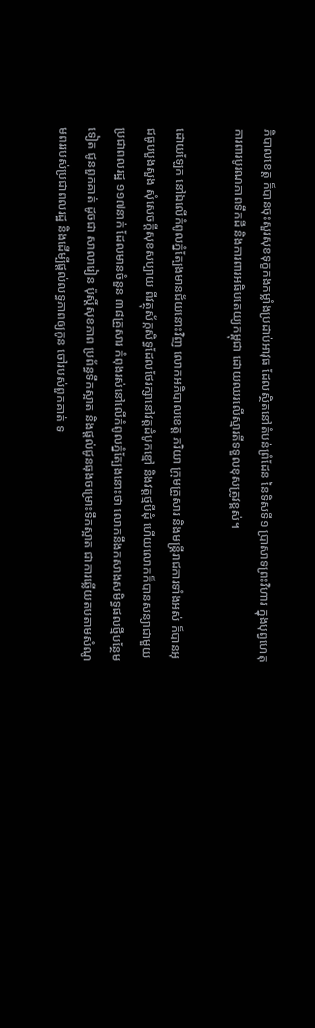ភិបាលខេត្ត ក៏បានចុះសួរសុខទុក្ខកងកម្លាំងប្រដាប់អាវុធ ដែលស្ថិតនៅតំបន់ព្រំដែន នៃទិសទី១ ប្រាសាទព្រះវិហារ ក្នុងបុព្វហេតុការពារបូរណភាពទឹកដី និងការពារអធិបតេយ្យកម្ពុជា ដោយឈរលើស្មារតីទទួលខុសត្រូវខ្ពស់។

ដោយឡែក នៅឯលើកំពូលភ្នំត្បែងមានជ័យនោះវិញ លោកអភិបាលខេត្ត ភរិយា ក្រុមគ្រួសារ និងមន្ត្រីរាជការទាំងអស់ ក៏បានអុជធូបបួងសួង សុំសេចក្តីសុខសប្បាយ ពីវត្ថុស័ក្កសិទ្ធដែលថែរក្សានៅវត្តដំបូកខ្មៅ និងវត្តថ្មបីដុំ ហើយលោកក៏បានសន្យាជាមួយប្រជាពលរដ្ឋ ១១៧នាក់ ដែលមានចំនួន ៣៨គ្រួសារ កំពុងរស់នៅលើកំពូលភ្នំត្បែងនោះថា លោកនឹងកសាងសមិទ្ធផលថ្មីបន្ថែមទៀត ជូនពួកគាត់ ដូចជា សាលារៀន ប៉ុស្តិ៍សុខភាព ប្រព័ន្ធទឹកស្អាត និងផ្តល់ជូនធុងចម្រោះទឹកស្អាត ជាការឆ្លើយតបតាមសំណូមពររបស់ប្រជាពលរដ្ឋ និងដើម្បីផ្តល់លទ្ធភាពឲ្យកូន ចៅរបស់ពួកគាត់ ទ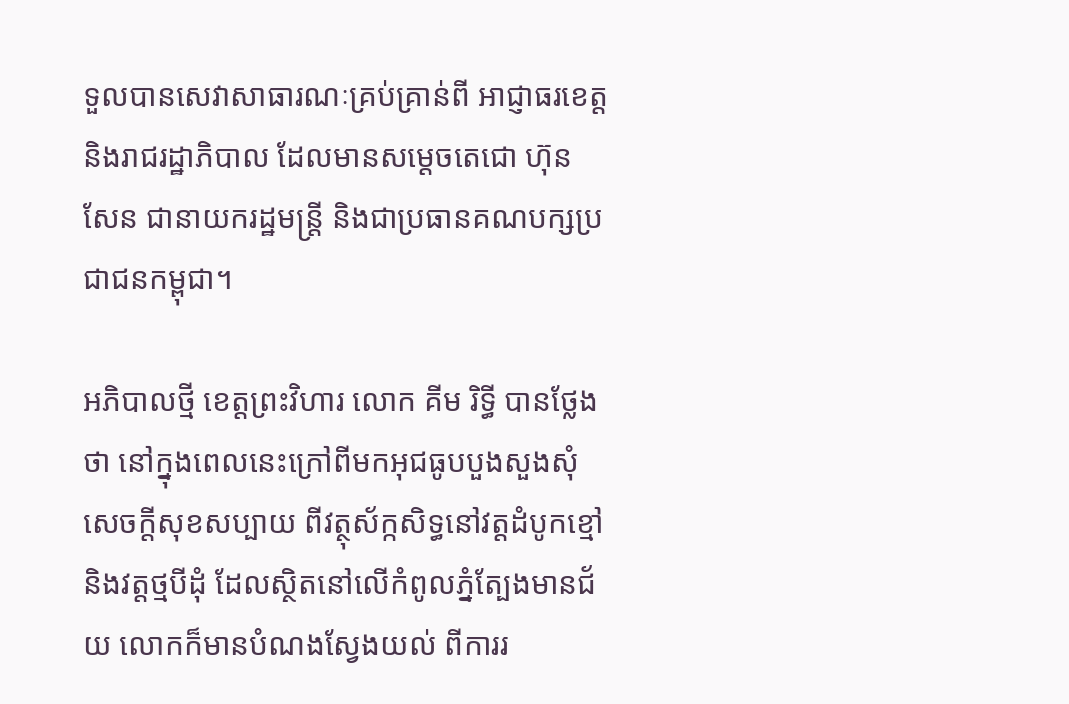ទួលបានសេវាសាធារណៈគ្រប់គ្រាន់ពី អាជ្ញាធរខេត្ត និងរាជរដ្ឋាភិបាល ដែលមានសម្តេចតេជោ ហ៊ុន សែន ជានាយករដ្ឋមន្ត្រី និងជាប្រធានគណបក្សប្រជាជនកម្ពុជា។

អភិបាលថ្មី ខេត្តព្រះវិហារ លោក គីម រិទ្ធី បានថ្លែងថា នៅក្នុងពេលនេះក្រៅពីមកអុជធូបបួងសួងសុំសេចក្តីសុខសប្បាយ ពីវត្ថុស័ក្កសិទ្ធនៅវត្តដំបូកខ្មៅ និងវត្តថ្មបីដុំ ដែលស្ថិតនៅលើកំពូលភ្នំត្បែងមានជ័យ លោកក៏មានបំណងស្វែងយល់ ពីការរ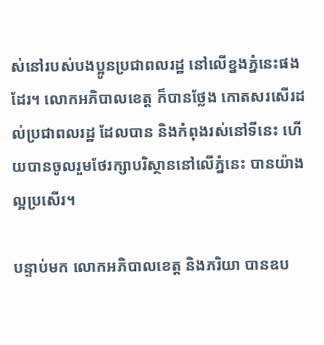ស់នៅរបស់បងប្អូនប្រជាពលរដ្ឋ នៅលើខ្នងភ្នំនេះផងដែរ។ លោកអភិបាលខេត្ត ក៏បានថ្លែង កោតសរសើរដល់ប្រជាពលរដ្ឋ ដែលបាន និងកំពុងរស់នៅទីនេះ ហើយបានចូលរួមថែរក្សាបរិស្ថាននៅលើភ្នំនេះ បានយ៉ាងល្អប្រសើរ។

បន្ទាប់មក លោកអភិបាលខេត្ត និងភរិយា បានឧប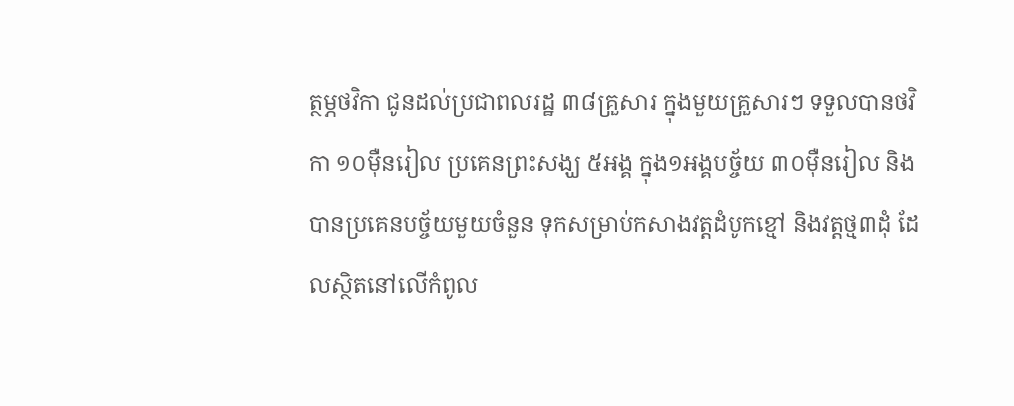ត្ថម្ភថវិកា ជូនដល់ប្រជាពលរដ្ឋ ៣៨គ្រួសារ ក្នុងមួយគ្រួសារៗ ទទួលបានថវិកា ១០ម៉ឺនរៀល ប្រគេនព្រះសង្ឃ ៥អង្គ ក្នុង១អង្គបច្ច័យ ៣០ម៉ឺនរៀល និងបានប្រគេនបច្ច័យមួយចំនួន ទុកសម្រាប់កសាងវត្តដំបូកខ្មៅ និងវត្តថ្ម៣ដុំ ដែលស្ថិតនៅលើកំពូល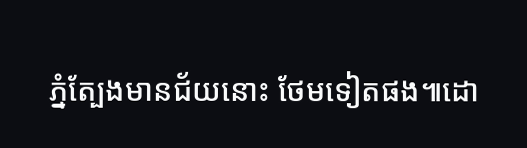ភ្នំត្បែងមានជ័យនោះ ថែមទៀតផង៕ដោ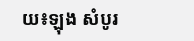យ៖ឡុង សំបូរ